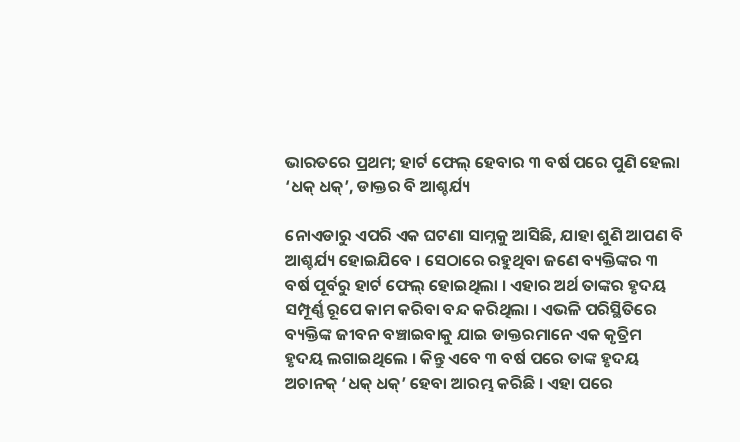ଭାରତରେ ପ୍ରଥମ; ହାର୍ଟ ଫେଲ୍ ହେବାର ୩ ବର୍ଷ ପରେ ପୁଣି ହେଲା ‘ଧକ୍ ଧକ୍’, ଡାକ୍ତର ବି ଆଶ୍ଚର୍ଯ୍ୟ

ନୋଏଡାରୁ ଏପରି ଏକ ଘଟଣା ସାମ୍ନକୁ ଆସିଛି, ଯାହା ଶୁଣି ଆପଣ ବି ଆଶ୍ଚର୍ଯ୍ୟ ହୋଇଯିବେ । ସେଠାରେ ରହୁଥିବା ଜଣେ ବ୍ୟକ୍ତିଙ୍କର ୩ ବର୍ଷ ପୂର୍ବରୁ ହାର୍ଟ ଫେଲ୍ ହୋଇଥିଲା । ଏହାର ଅର୍ଥ ତାଙ୍କର ହୃଦୟ ସମ୍ପୂର୍ଣ୍ଣ ରୂପେ କାମ କରିବା ବନ୍ଦ କରିଥିଲା । ଏଭଳି ପରିସ୍ଥିତିରେ ବ୍ୟକ୍ତିଙ୍କ ଜୀବନ ବଞ୍ଚାଇବାକୁ ଯାଇ ଡାକ୍ତରମାନେ ଏକ କୃତ୍ରିମ ହୃଦୟ ଲଗାଇଥିଲେ । କିନ୍ତୁ ଏବେ ୩ ବର୍ଷ ପରେ ତାଙ୍କ ହୃଦୟ ଅଚାନକ୍ ‘ଧକ୍ ଧକ୍’ ହେବା ଆରମ୍ଭ କରିଛି । ଏହା ପରେ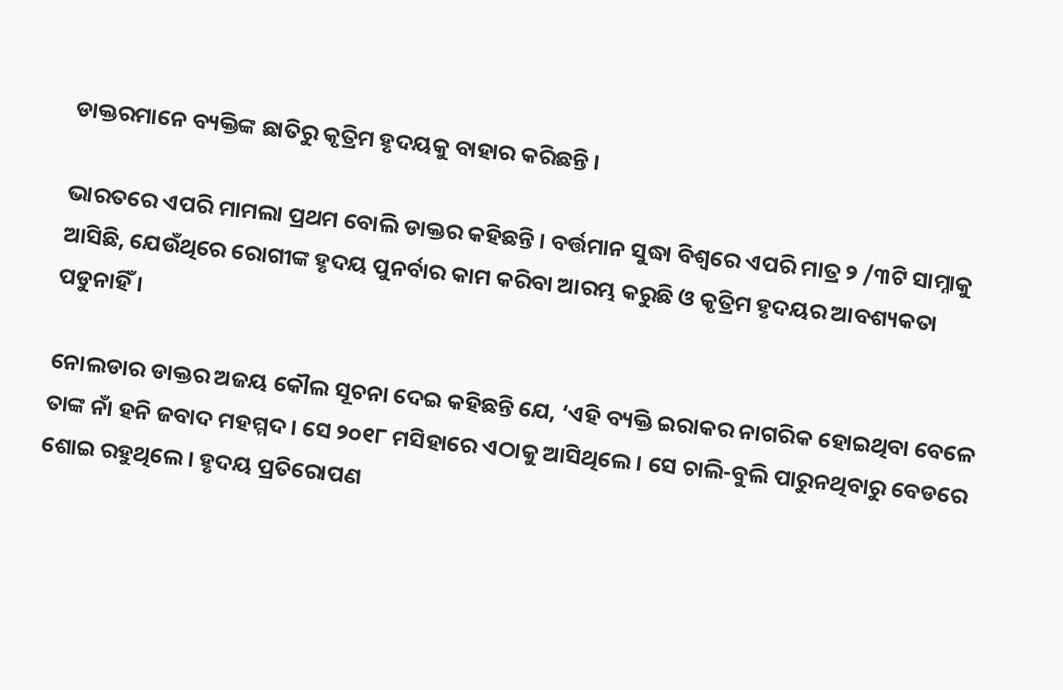ଡାକ୍ତରମାନେ ବ୍ୟକ୍ତିଙ୍କ ଛାତିରୁ କୃତ୍ରିମ ହୃଦୟକୁ ବାହାର କରିଛନ୍ତି ।

ଭାରତରେ ଏପରି ମାମଲା ପ୍ରଥମ ବୋଲି ଡାକ୍ତର କହିଛନ୍ତି । ବର୍ତ୍ତମାନ ସୁଦ୍ଧା ବିଶ୍ୱରେ ଏପରି ମାତ୍ର ୨ /୩ଟି ସାମ୍ନାକୁ ଆସିଛି, ଯେଉଁଥିରେ ରୋଗୀଙ୍କ ହୃଦୟ ପୁନର୍ବାର କାମ କରିବା ଆରମ୍ଭ କରୁଛି ଓ କୃତ୍ରିମ ହୃଦୟର ଆବଶ୍ୟକତା ପଡୁନାହିଁ ।

ନୋଲଡାର ଡାକ୍ତର ଅଜୟ କୌଲ ସୂଚନା ଦେଇ କହିଛନ୍ତି ଯେ, ‘ଏହି ବ୍ୟକ୍ତି ଇରାକର ନାଗରିକ ହୋଇଥିବା ବେଳେ ତାଙ୍କ ନାଁ ହନି ଜବାଦ ମହମ୍ମଦ । ସେ ୨୦୧୮ ମସିହାରେ ଏଠାକୁ ଆସିଥିଲେ । ସେ ଚାଲି-ବୁଲି ପାରୁନଥିବାରୁ ବେଡରେ ଶୋଇ ରହୁଥିଲେ । ହୃଦୟ ପ୍ରତିରୋପଣ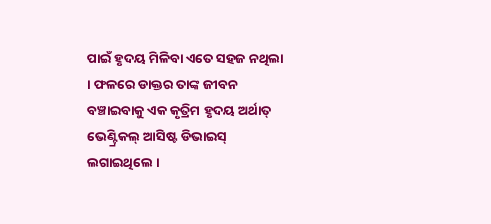ପାଇଁ ହୃଦୟ ମିଳିବା ଏତେ ସହଜ ନଥିଲା । ଫଳରେ ଡାକ୍ତର ତାଙ୍କ ଜୀବନ ବଞ୍ଚାଇବାକୁ ଏକ କୃତ୍ରିମ ହୃଦୟ ଅର୍ଥାତ୍ ଭେଣ୍ଟ୍ରିକଲ୍ ଆସିଷ୍ଟ ଡିଭାଇସ୍ ଲଗାଇଥିଲେ ।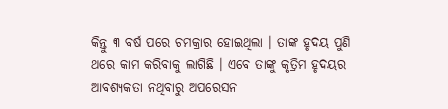କିନ୍ତୁ ୩ ବର୍ଷ ପରେ ଚମକ୍ରାର ହୋଇଥିଲା । ତାଙ୍କ ହୃଦୟ ପୁଣି ଥରେ କାମ କରିବାକୁ ଲାଗିଛି । ଏବେ ତାଙ୍କୁ କୃତ୍ରିମ ହୃଦୟର ଆବଶ୍ୟକତା ନଥିବାରୁ ଅପରେସନ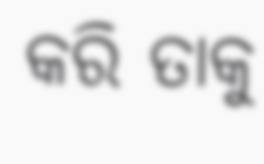କରି ତାକୁ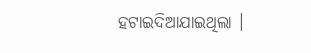ହଟାଇଦିଆଯାଇଥିଲା ।